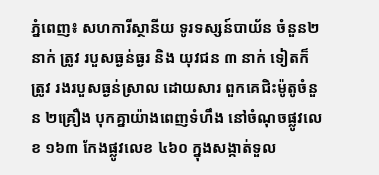ភ្នំពេញ៖ សហការីស្ថានីយ ទូរទស្សន៍បាយ័ន ចំនួន២នាក់ ត្រូវ របួសធ្ងន់ធ្ងរ និង យុវជន ៣ នាក់ ទៀតក៏ត្រូវ រងរបួសធ្ងន់ស្រាល ដោយសារ ពួកគេជិះម៉ូតូចំនួន ២គ្រឿង បុកគ្នាយ៉ាងពេញទំហឹង នៅចំណុចផ្លូវលេខ ១៦៣ កែងផ្លូវលេខ ៤៦០ ក្នុងសង្កាត់ទួល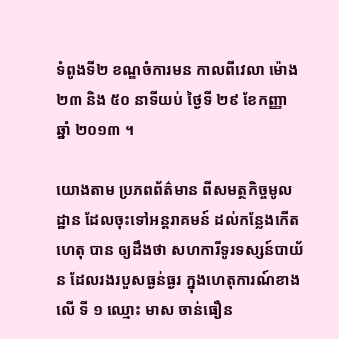ទំពូងទី២ ខណ្ឌចំការមន កាលពីវេលា ម៉ោង ២៣ និង ៥០ នាទីយប់ ថ្ងៃទី ២៩ ខែកញ្ញា ឆ្នាំ ២០១៣ ។

យោងតាម ប្រភពព័ត៌មាន ពីសមត្ថកិច្ចមូលដ្ឋាន ដែលចុះទៅអន្តរាគមន៍ ដល់កន្លែងកើតហេតុ បាន ឲ្យដឹងថា សហការីទូរទស្សន៍បាយ័ន ដែលរងរបួសធ្ងន់ធ្ងរ ក្នុងហេតុការណ៍ខាងលើ ទី ១ ឈ្មោះ មាស ចាន់ធឿន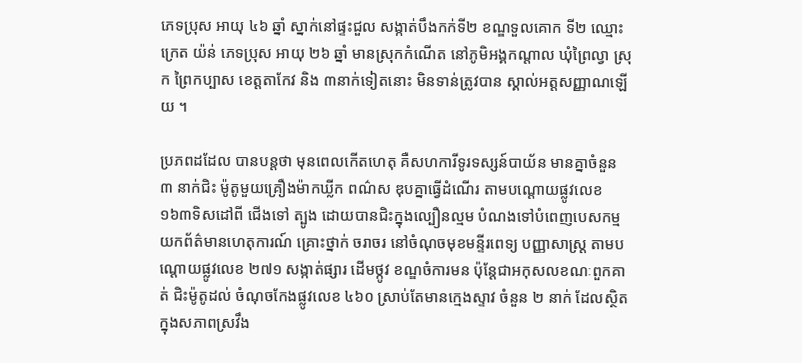ភេទប្រុស អាយុ ៤៦ ឆ្នាំ ស្នាក់នៅផ្ទះជួល សង្កាត់បឹងកក់ទី២ ខណ្ឌទួលគោក ទី២ ឈ្មោះ ក្រេត យ៉ន់ ភេទប្រុស អាយុ ២៦ ឆ្នាំ មានស្រុកកំណើត នៅភូមិអង្គកណ្តាល ឃុំព្រៃល្វា ស្រុក ព្រៃកប្បាស ខេត្តតាកែវ និង ៣នាក់ទៀតនោះ មិនទាន់ត្រូវបាន ស្គាល់អត្តសញ្ញាណឡើយ ។

ប្រភពដដែល បានបន្តថា មុនពេលកើតហេតុ គឺសហការីទូរទស្សន៍បាយ័ន មានគ្នាចំនួន ៣ នាក់ជិះ ម៉ូតូមួយគ្រឿងម៉ាកឃ្លីក ពណ៌ស ឌុបគ្នាធ្វើដំណើរ តាមបណ្តោយផ្លូវលេខ ១៦៣ទិសដៅពី ជើងទៅ ត្បូង ដោយបានជិះក្នុងល្បឿនល្មម បំណងទៅបំពេញបេសកម្ម យកព័ត៌មានហេតុការណ៍ គ្រោះថ្នាក់ ចរាចរ នៅចំណុចមុខមន្ទីរពេទ្យ បញ្ញាសាស្រ្ត តាមបណ្តោយផ្លូវលេខ ២៧១ សង្កាត់ផ្សារ ដើមថ្កូវ ខណ្ឌចំការមន ប៉ុន្តែជាអកុសលខណៈពួកគាត់ ជិះម៉ូតូដល់ ចំណុចកែងផ្លូវលេខ ៤៦០ ស្រាប់តែមានក្មេងស្ទាវ ចំនួន ២ នាក់ ដែលស្ថិត ក្នុងសភាពស្រវឹង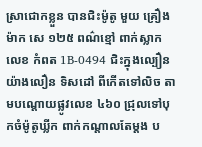ស្រាជោកខ្លួន បានជិះម៉ូតូ មួយ គ្រឿងម៉ាក សេ ១២៥ ពណ៌ខ្មៅ ពាក់ស្លាកលេខ កំពត 1B-0494 ជិះក្នុងល្បឿន យ៉ាងលឿន ទិសដៅ ពីកើតទៅលិច តាមបណ្តោយផ្លូវលេខ ៤៦០ ជ្រុលទៅបុកចំម៉ូតូឃ្លីក ពាក់កណ្តាលតែម្តង ប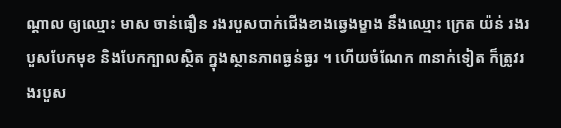ណ្តាល ឲ្យឈ្មោះ មាស ចាន់ធឿន រងរបួសបាក់ជើងខាងឆ្វេងម្ខាង នឹងឈ្មោះ ក្រេត យ៉ន់ រងរបួសបែកមុខ និងបែកក្បាលស្ថិត ក្នុងស្ថានភាពធ្ងន់ធ្ងរ ។ ហើយចំណែក ៣នាក់ទៀត ក៏ត្រូវរងរបួស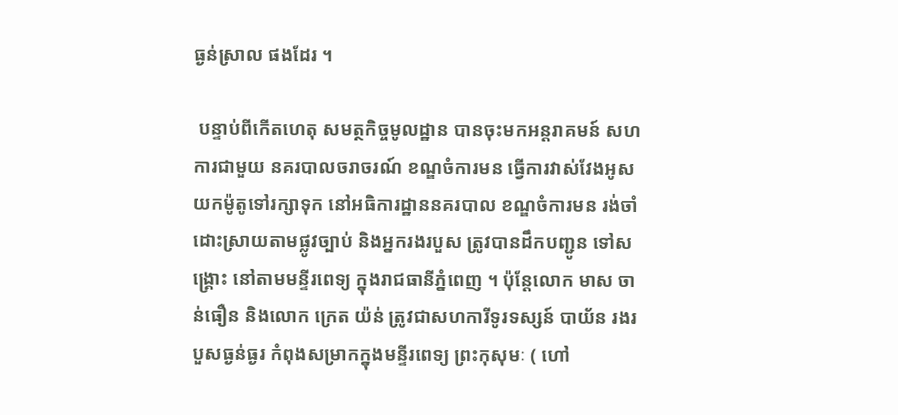ធ្ងន់ស្រាល ផងដែរ ។

 បន្ទាប់ពីកើតហេតុ សមត្ថកិច្ចមូលដ្ឋាន បានចុះមកអន្តរាគមន៍ សហការជាមួយ នគរបាលចរាចរណ៍ ខណ្ឌចំការមន ធ្វើការវាស់វែងអូស យកម៉ូតូទៅរក្សាទុក នៅអធិការដ្ឋាននគរបាល ខណ្ឌចំការមន រង់ចាំ ដោះស្រាយតាមផ្លូវច្បាប់ និងអ្នករងរបួស ត្រូវបានដឹកបញ្ជូន ទៅសង្គ្រោះ នៅតាមមន្ទីរពេទ្យ ក្នុងរាជធានីភ្នំពេញ ។ ប៉ុន្តែលោក មាស ចាន់ធឿន និងលោក ក្រេត យ៉ន់ ត្រូវជាសហការីទូរទស្សន៍ បាយ័ន រងរបួសធ្ងន់ធ្ងរ កំពុងសម្រាកក្នុងមន្ទីរពេទ្យ ព្រះកុសុមៈ ( ហៅ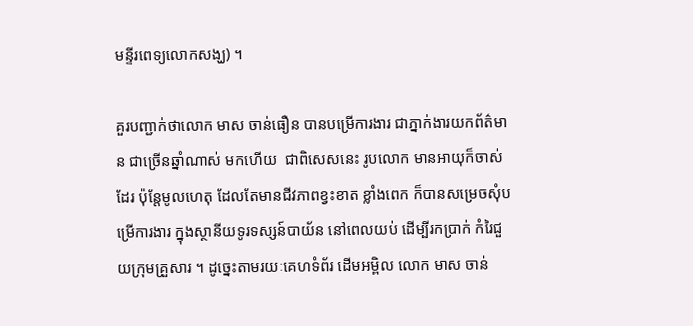មន្ទីរពេទ្យលោកសង្ឃ) ។

គួរបញ្ជាក់ថាលោក មាស ចាន់ធឿន បានបម្រើការងារ ជាភ្នាក់ងារយកព័ត៌មាន ជាច្រើនឆ្នាំណាស់ មកហើយ  ជាពិសេសនេះ រូបលោក មានអាយុក៏ចាស់ដែរ ប៉ុន្តែមូលហេតុ ដែលតែមានជីវភាពខ្វះខាត ខ្លាំងពេក ក៏បានសម្រេចសុំបម្រើការងារ ក្នុងស្ថានីយទូរទស្សន៍បាយ័ន នៅពេលយប់ ដើម្បីរកប្រាក់ កំរៃជួយក្រុមគ្រួសារ ។ ដូច្នេះតាមរយៈគេហទំព័រ ដើមអម្ពិល លោក មាស ចាន់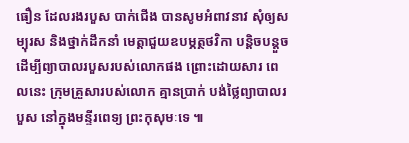ធឿន ដែលរងរបួស បាក់ជើង បានសូមអំពាវនាវ សុំឲ្យសម្បុរស និងថ្នាក់ដឹកនាំ មេត្តាជួយឧបម្ភត្ថថវិកា បន្តិចបន្តួច ដើម្បីព្យាបាលរបួសរបស់លោកផង ព្រោះដោយសារ ពេលនេះ ក្រុមគ្រួសារបស់លោក គ្មានប្រាក់ បង់ថ្លៃព្យាបាលរបួស នៅក្នុងមន្ទីរពេទ្យ ព្រះកុសុមៈទេ ៕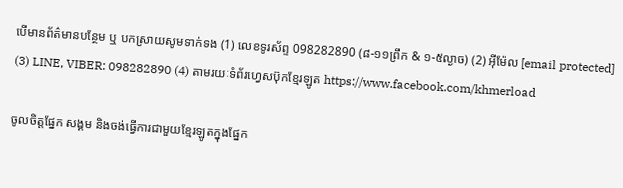បើមានព័ត៌មានបន្ថែម ឬ បកស្រាយសូមទាក់ទង (1) លេខទូរស័ព្ទ 098282890 (៨-១១ព្រឹក & ១-៥ល្ងាច) (2) អ៊ីម៉ែល [email protected] (3) LINE, VIBER: 098282890 (4) តាមរយៈទំព័រហ្វេសប៊ុកខ្មែរឡូត https://www.facebook.com/khmerload

ចូលចិត្តផ្នែក សង្គម និងចង់ធ្វើការជាមួយខ្មែរឡូតក្នុងផ្នែក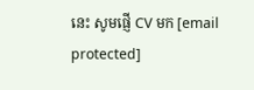នេះ សូមផ្ញើ CV មក [email protected]